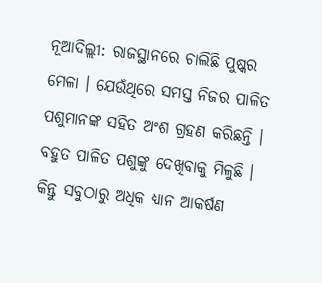ନୂଆଦିଲ୍ଲୀ: ରାଜସ୍ଥାନରେ ଚାଲିଛି ପୁଷ୍କର ମେଳା । ଯେଉଁଥିରେ ସମସ୍ତ ନିଜର ପାଳିତ ପଶୁମାନଙ୍କ ସହିତ ଅଂଶ ଗ୍ରହଣ କରିଛନ୍ତି । ବହୁତ ପାଳିତ ପଶୁଙ୍କୁ ଦେଖିବାକୁ ମିଳୁଛି । କିନ୍ତୁ ସବୁଠାରୁ ଅଧିକ ଧ୍ୟାନ ଆକର୍ଷଣ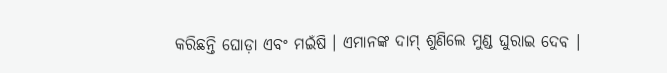କରିଛନ୍ତି ଘୋଡ଼ା ଏବଂ ମଇଁଷି । ଏମାନଙ୍କ ଦାମ୍ ଶୁଣିଲେ ମୁଣ୍ଡ ଘୁରାଇ ଦେବ ।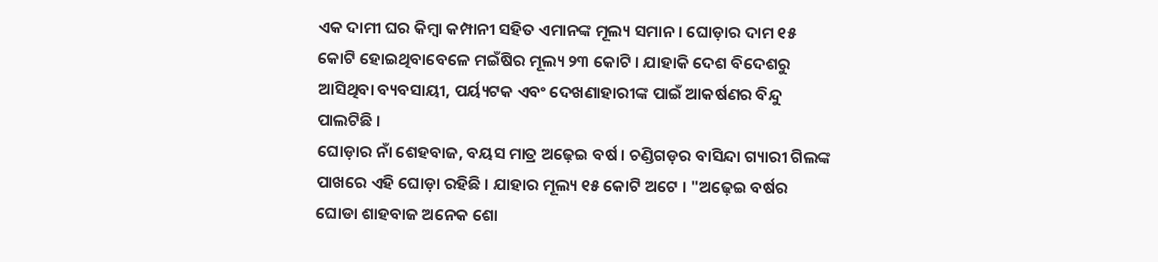ଏକ ଦାମୀ ଘର କିମ୍ବା କମ୍ପାନୀ ସହିତ ଏମାନଙ୍କ ମୂଲ୍ୟ ସମାନ । ଘୋଡ଼ାର ଦାମ ୧୫ କୋଟି ହୋଇଥିବାବେଳେ ମଇଁଷିର ମୂଲ୍ୟ ୨୩ କୋଟି । ଯାହାକି ଦେଶ ବିଦେଶରୁ ଆସିଥିବା ବ୍ୟବସାୟୀ, ପର୍ୟ୍ୟଟକ ଏବଂ ଦେଖଣାହାରୀଙ୍କ ପାଇଁ ଆକର୍ଷଣର ବିନ୍ଦୁ ପାଲଟିଛି ।
ଘୋଡ଼ାର ନାଁ ଶେହବାଜ, ବୟସ ମାତ୍ର ଅଢ଼େଇ ବର୍ଷ । ଚଣ୍ଡିଗଡ଼ର ବାସିନ୍ଦା ଗ୍ୟାରୀ ଗିଲଙ୍କ ପାଖରେ ଏହି ଘୋଡ଼ା ରହିଛି । ଯାହାର ମୂଲ୍ୟ ୧୫ କୋଟି ଅଟେ । "ଅଢ଼େଇ ବର୍ଷର ଘୋଡା ଶାହବାଜ ଅନେକ ଶୋ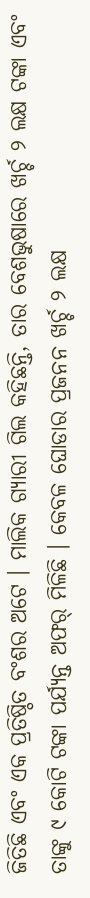ଜିତିଛି ଏବଂ ଏକ ପ୍ରତିଷ୍ଠିତ ବଂଶର ଅଟେ । ମାଲିକ ଗ୍ୟାରୀ ଗିଲ କହିଛନ୍ତି, ତାର ବେଶଭୁଷାରେ ଖର୍ଚ୍ଚ ୨ ଲକ୍ଷ ଟଙ୍କା ଏବଂ ତାଙ୍କୁ ୯ କୋଟି ଟଙ୍କା ପର୍ଯ୍ୟନ୍ତ ଅଫର୍ ମିଳିଛି । କେବଳ ଘୋଡାର ପ୍ରଜନନ ଖର୍ଚ୍ଚ ୨ ଲକ୍ଷ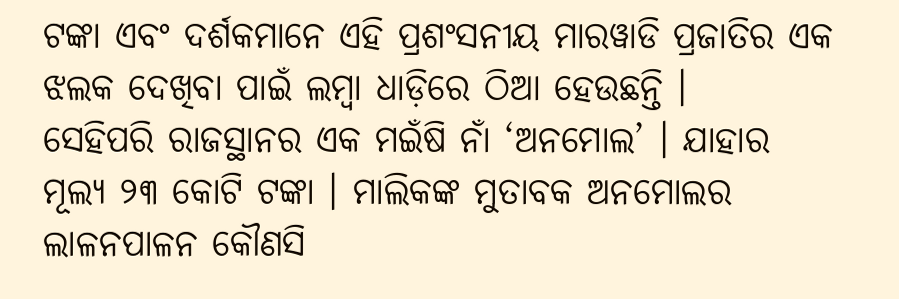ଟଙ୍କା ଏବଂ ଦର୍ଶକମାନେ ଏହି ପ୍ରଶଂସନୀୟ ମାରୱାଡି ପ୍ରଜାତିର ଏକ ଝଲକ ଦେଖିବା ପାଇଁ ଲମ୍ବା ଧାଡ଼ିରେ ଠିଆ ହେଉଛନ୍ତି ।
ସେହିପରି ରାଜସ୍ଥାନର ଏକ ମଇଁଷି ନାଁ ‘ଅନମୋଲ’ । ଯାହାର ମୂଲ୍ୟ ୨୩ କୋଟି ଟଙ୍କା । ମାଲିକଙ୍କ ମୁତାବକ ଅନମୋଲର ଲାଳନପାଳନ କୌଣସି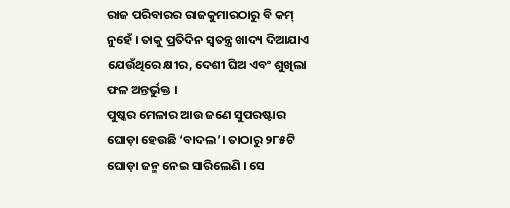ରାଜ ପରିବାରର ରାଜକୁମାରଠାରୁ ବି କମ୍ ନୁହେଁ । ତାକୁ ପ୍ରତିଦିନ ସ୍ୱତନ୍ତ୍ର ଖାଦ୍ୟ ଦିଆଯାଏ ଯେଉଁଥିରେ କ୍ଷୀର, ଦେଶୀ ଘିଅ ଏବଂ ଶୁଖିଲା ଫଳ ଅନ୍ତର୍ଭୁକ୍ତ ।
ପୁଷ୍କର ମେଳାର ଆଉ ଜଣେ ସୁପରଷ୍ଟାର ଘୋଡ଼ା ହେଉଛି ‘ବାଦଲ’। ତାଠାରୁ ୨୮୫ଟି ଘୋଡ଼ା ଜନ୍ମ ନେଇ ସାରିଲେଣି । ସେ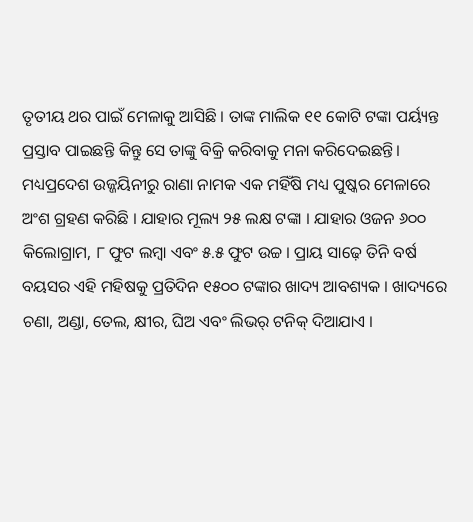ତୃତୀୟ ଥର ପାଇଁ ମେଳାକୁ ଆସିଛି । ତାଙ୍କ ମାଲିକ ୧୧ କୋଟି ଟଙ୍କା ପର୍ୟ୍ୟନ୍ତ ପ୍ରସ୍ତାବ ପାଇଛନ୍ତି କିନ୍ତୁ ସେ ତାଙ୍କୁ ବିକ୍ରି କରିବାକୁ ମନା କରିଦେଇଛନ୍ତି।
ମଧ୍ୟପ୍ରଦେଶ ଉଜ୍ଜୟିନୀରୁ ରାଣା ନାମକ ଏକ ମହିଁଷି ମଧ୍ୟ ପୁଷ୍କର ମେଳାରେ ଅଂଶ ଗ୍ରହଣ କରିଛି । ଯାହାର ମୂଲ୍ୟ ୨୫ ଲକ୍ଷ ଟଙ୍କା । ଯାହାର ଓଜନ ୬୦୦ କିଲୋଗ୍ରାମ, ୮ ଫୁଟ ଲମ୍ବା ଏବଂ ୫.୫ ଫୁଟ ଉଚ୍ଚ । ପ୍ରାୟ ସାଢ଼େ ତିନି ବର୍ଷ ବୟସର ଏହି ମହିଷକୁ ପ୍ରତିଦିନ ୧୫୦୦ ଟଙ୍କାର ଖାଦ୍ୟ ଆବଶ୍ୟକ । ଖାଦ୍ୟରେ ଚଣା, ଅଣ୍ଡା, ତେଲ, କ୍ଷୀର, ଘିଅ ଏବଂ ଲିଭର୍ ଟନିକ୍ ଦିଆଯାଏ ।